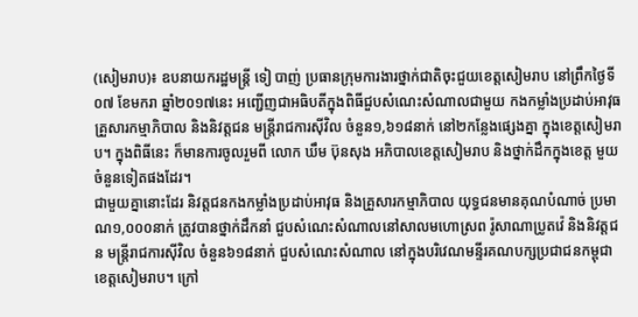(សៀមរាប)៖ ឧបនាយករដ្ឋមន្ដ្រី ទៀ បាញ់ ប្រធានក្រុមការងារថ្នាក់ជាតិចុះជួយខេត្តសៀមរាប នៅព្រឹកថ្ងៃទី០៧ ខែមករា ឆ្នាំ២០១៧នេះ អញ្ជើញជាអធិបតីក្នុងពិធីជួបសំណេះសំណាលជាមួយ កងកម្លាំងប្រដាប់អាវុធ គ្រួសារកម្មាភិបាល និងនិវត្តជន មន្ដ្រីរាជការស៊ីវិល ចំនួន១,៦១៨នាក់ នៅ២កន្លែងផ្សេងគ្នា ក្នុងខេត្តសៀមរាប។ ក្នុងពិធីនេះ ក៏មានការចូលរួមពី លោក ឃឹម ប៊ុនសុង អភិបាលខេត្តសៀមរាប និងថ្នាក់ដឹកក្នុងខេត្ត មួយចំនួនទៀតផងដែរ។
ជាមួយគ្នានោះដែរ និវត្តជនកងកម្លាំងប្រដាប់អាវុធ និងគ្រួសារកម្មាភិបាល យុទ្ធជនមានគុណបំណាច់ ប្រមាណ១,០០០នាក់ ត្រូវបានថ្នាក់ដឹកនាំ ជួបសំណេះសំណាលនៅសាលមហោស្រព រ៉ូសាណាប្រូតវ៉េ និងនិវត្តជន មន្ត្រីរាជការស៊ីវិល ចំនួន៦១៨នាក់ ជួបសំណេះសំណាល នៅក្នុងបរិវេណមន្ទីរគណបក្សប្រជាជនកម្ពុជា ខេត្តសៀមរាប។ ក្រៅ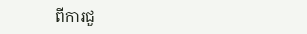ពីការជួ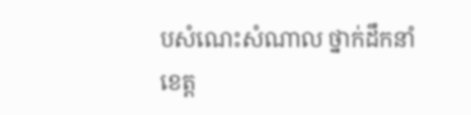បសំណេះសំណាល ថ្នាក់ដឹកនាំខេត្ត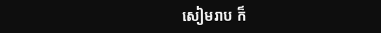សៀមរាប ក៏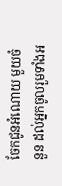ចែកជូនអំណោយ មួយចំនួន ដល់អ្នកចូលរួមទាំងអ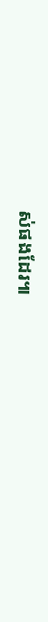ស់ផងដែរ៕